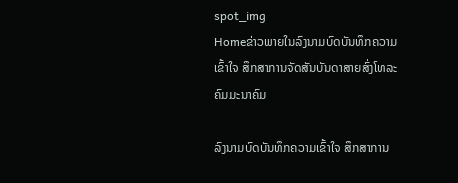spot_img
Homeຂ່າວພາຍໃນລົງນາມບົດບັນທຶກຄວາມເຂົ້າໃຈ ສຶກສາການຈັດສັນບັນດາສາຍສົ່ງໂທລະຄົມມະນາຄົມ

ລົງນາມບົດບັນທຶກຄວາມເຂົ້າໃຈ ສຶກສາການ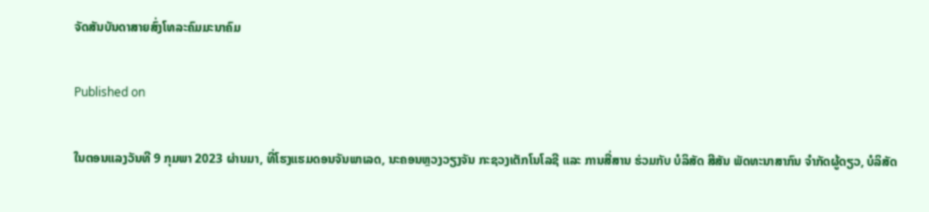ຈັດສັນບັນດາສາຍສົ່ງໂທລະຄົມມະນາຄົມ

Published on

ໃນຕອນແລງວັນທີ 9 ກຸມພາ 2023 ຜ່ານມາ, ທີ່ໂຮງແຮມດອນຈັນພາເລດ, ນະຄອນຫຼວງວຽງຈັນ ກະຊວງເຕັກໂນໂລຊີ ແລະ ການສື່ສານ ຮ່ວມກັບ ບໍລິສັດ ສີສັນ ພັດທະນາສາກົນ ຈຳກັດຜູ້ດຽວ, ບໍລິສັດ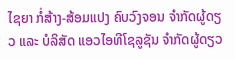ໄຊຍາ ກໍ່ສ້າງ-ສ້ອມແປງ ຄົບວົງຈອນ ຈຳກັດຜູ້ດຽວ ແລະ ບໍລິສັດ ແອວໄອທີໂຊລູຊັນ ຈຳກັດຜູ້ດຽວ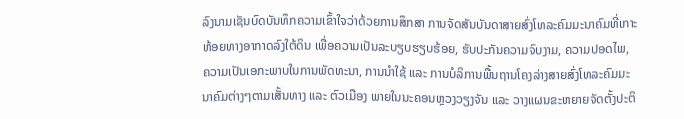ລົງນາມເຊັນບົດບັນທຶກຄວາມເຂົ້າໃຈວ່າດ້ວຍການສຶກສາ ການຈັດສັນບັນດາສາຍສົ່ງໂທລະຄົມມະນາຄົມທີ່ເກາະຫ້ອຍທາງອາກາດລົງໃຕ້ດິນ ເພື່ອຄວາມເປັນລະບຽບຮຽບຮ້ອຍ, ຮັບປະກັນຄວາມຈົບງາມ, ຄວາມປອດໄພ, ຄວາມເປັນເອກະພາບໃນການພັດທະນາ, ການນຳໃຊ້ ແລະ ການບໍລິການພື້ນຖານໂຄງລ່າງສາຍສົ່ງໂທລະຄົມມະນາຄົມຕ່າງໆຕາມເສັ້ນທາງ ແລະ ຕົວເມືອງ ພາຍໃນນະຄອນຫຼວງວຽງຈັນ ແລະ ວາງແຜນຂະຫຍາຍຈັດຕັ້ງປະຕິ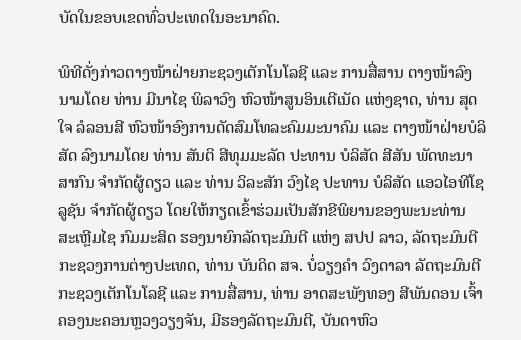ບັດໃນຂອບເຂດທົ່ວປະເທດໃນອະນາຄົດ.

ພິທີດັ່ງກ່າວຕາງໜ້າຝ່າຍກະຊວງເຕັກໂນໂລຊີ ແລະ ການສື່ສານ ຕາງໜ້າລົງນາມໂດຍ ທ່ານ ມີນາໄຊ ພິລາວົງ ຫົວໜ້າສູນອິນເຕີເນັດ ແຫ່ງຊາດ, ທ່ານ ສຸດໃຈ ລໍລອນສີ ຫົວໜ້າອົງການດັດສົມໂທລະຄົມມະນາຄົມ ແລະ ຕາງໜ້າຝ່າຍບໍລິສັດ ລົງນາມໂດຍ ທ່ານ ສັນຕິ ສີທຸມມະລັດ ປະທານ ບໍລິສັດ ສີສັນ ພັດທະນາສາກົນ ຈຳກັດຜູ້ດຽວ ແລະ ທ່ານ ວິລະສັກ ວົງໄຊ ປະທານ ບໍລິສັດ ແອວໄອທີໂຊລູຊັນ ຈຳກັດຜູ້ດຽວ ໂດຍໃຫ້ກຽດເຂົ້າຮ່ວມເປັນສັກຂີພິຍານຂອງພະນະທ່ານ ສະເຫຼີມໄຊ ກົມມະສິດ ຮອງນາຍົກລັດຖະມົນຕີ ແຫ່ງ ສປປ ລາວ, ລັດຖະມົນຕີ ກະຊວງການຕ່າງປະເທດ, ທ່ານ ບັນດິດ ສຈ. ບໍ່ວຽງຄຳ ວົງດາລາ ລັດຖະມົນຕີກະຊວງເຕັກໂນໂລຊີ ແລະ ການສື່ສານ, ທ່ານ ອາດສະພັງທອງ ສີພັນດອນ ເຈົ້າຄອງນະຄອນຫຼວງວຽງຈັນ, ມີຮອງລັດຖະມົນຕີ, ບັນດາຫົວ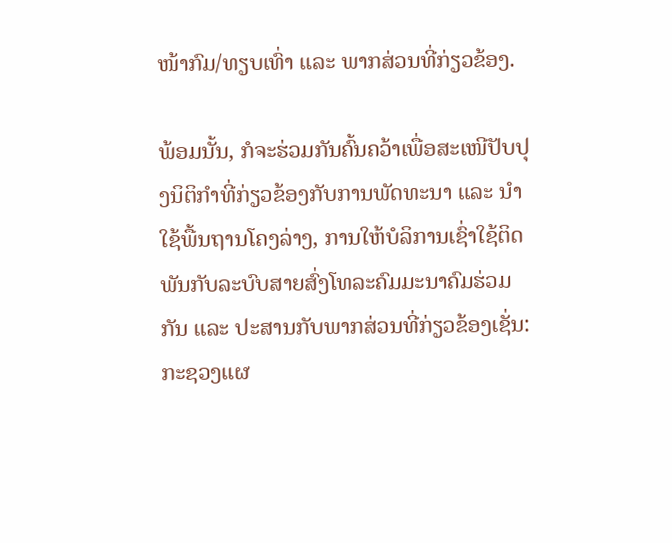ໜ້າກົມ/ທຽບເທົ່າ ແລະ ພາກສ່ວນທີ່ກ່ຽວຂ້ອງ.

ພ້ອມນັ້ນ, ກໍຈະຮ່ວມກັນຄົ້ນຄວ້າເພື່ອສະເໜີປັບປຸງນິຕິກຳທີ່ກ່ຽວຂ້ອງກັບການພັດທະນາ ແລະ ນຳໃຊ້ພື້ນຖານໂຄງລ່າງ, ການໃຫ້ບໍລິການເຊົ່າໃຊ້ຕິດພັນກັບລະບົບສາຍສົ່ງໂທລະຄົມມະນາຄົມຮ່ວມກັນ ແລະ ປະສານກັບພາກສ່ວນທີ່ກ່ຽວຂ້ອງເຊັ່ນ: ກະຊວງແຜ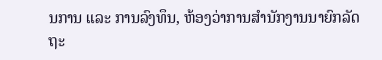ນການ ແລະ ການລົງທຶນ, ຫ້ອງວ່າການສຳນັກງານນາຍົກລັດຖະ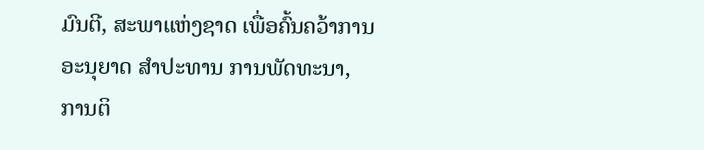ມົນຕີ, ສະພາແຫ່ງຊາດ ເພື່ອຄົ້ນຄວ້າການອະນຸຍາດ ສຳປະທານ ການພັດທະນາ, ການຕິ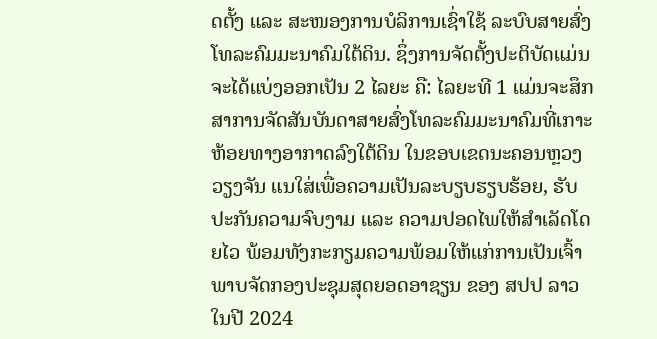ດຕັ້ງ ແລະ ສະໜອງການບໍລິການເຊົ່າໃຊ້ ລະບົບສາຍສົ່ງໂທລະຄົມມະນາຄົມໃຕ້ດິນ. ຊຶ່ງການຈັດຕັ້ງປະຕິບັດແມ່ນຈະໄດ້ແບ່ງອອກເປັນ 2 ໄລຍະ ຄື: ໄລຍະທີ 1 ແມ່ນຈະສຶກສາການຈັດສັນບັນດາສາຍສົ່ງໂທລະຄົມມະນາຄົມທີ່ເກາະຫ້ອຍທາງອາກາດລົງໃຕ້ດິນ ໃນຂອບເຂດນະຄອນຫຼວງວຽງຈັນ ແນໃສ່ເພື່ອຄວາມເປັນລະບຽບຮຽບຮ້ອຍ, ຮັບປະກັນຄວາມຈົບງາມ ແລະ ຄວາມປອດໄພໃຫ້ສຳເລັດໂດຍໄວ ພ້ອມທັງກະກຽມຄວາມພ້ອມໃຫ້ແກ່ການເປັນເຈົ້າພາບຈັດກອງປະຊຸມສຸດຍອດອາຊຽນ ຂອງ ສປປ ລາວ ໃນປີ 2024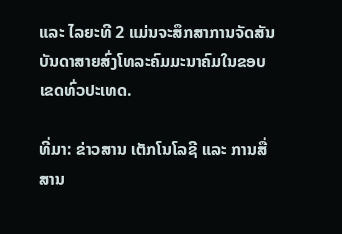ແລະ ໄລຍະທີ 2 ແມ່ນຈະສຶກສາການຈັດສັນບັນດາສາຍສົ່ງໂທລະຄົມມະນາຄົມໃນຂອບເຂດທົ່ວປະເທດ.

ທີ່ມາ: ຂ່າວສານ ເຕັກໂນໂລຊີ ແລະ ການສື່ສານ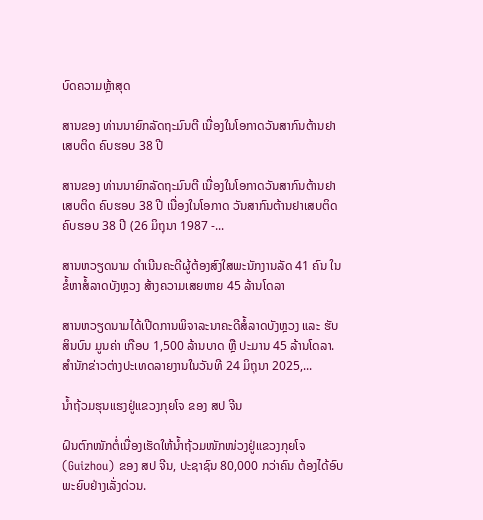ບົດຄວາມຫຼ້າສຸດ

ສານຂອງ ທ່ານນາຍົກລັດຖະມົນຕີ ເນື່ອງໃນໂອກາດວັນສາກົນຕ້ານຢາເສບຕິດ ຄົບຮອບ 38 ປີ

ສານຂອງ ທ່ານນາຍົກລັດຖະມົນຕີ ເນື່ອງໃນໂອກາດວັນສາກົນຕ້ານຢາເສບຕິດ ຄົບຮອບ 38 ປີ ເນື່ອງໃນໂອກາດ ວັນສາກົນຕ້ານຢາເສບຕິດ ຄົບຮອບ 38 ປີ (26 ມິຖຸນາ 1987 -...

ສານຫວຽດນາມ ດຳເນີນຄະດີຜູ້ຕ້ອງສົງໃສພະນັກງານລັດ 41 ຄົນ ໃນຂໍ້ຫາສໍ້ລາດບັງຫຼວງ ສ້າງຄວາມເສຍຫາຍ 45 ລ້ານໂດລາ

ສານຫວຽດນາມໄດ້ເປີດການພິຈາລະນາຄະດີສໍ້ລາດບັງຫຼວງ ແລະ ຮັບສິນບົນ ມູນຄ່າ ເກືອບ 1,500 ລ້ານບາດ ຫຼື ປະມານ 45 ລ້ານໂດລາ. ສຳນັກຂ່າວຕ່າງປະເທດລາຍງານໃນວັນທີ 24 ມິຖຸນາ 2025,...

ນໍ້າຖ້ວມຮຸນແຮງຢູ່ແຂວງກຸຍໂຈ ຂອງ ສປ ຈີນ

ຝົນຕົກໜັກຕໍ່ເນື່ອງເຮັດໃຫ້ນໍ້າຖ້ວມໜັກໜ່ວງຢູ່ແຂວງກຸຍໂຈ (Guizhou) ຂອງ ສປ ຈີນ, ປະຊາຊົນ 80,000 ກວ່າຄົນ ຕ້ອງໄດ້ອົບພະຍົບຢ່າງເລັ່ງດ່ວນ.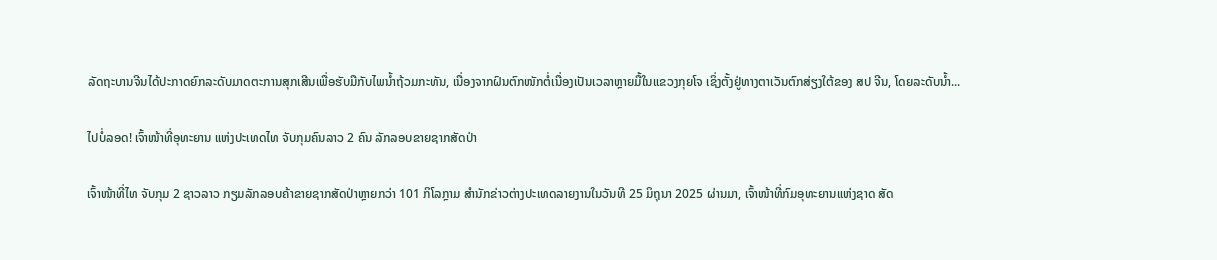ລັດຖະບານຈີນໄດ້ປະກາດຍົກລະດັບມາດຕະການສຸກເສີນເພື່ອຮັບມືກັບໄພນໍ້າຖ້ວມກະທັນ, ເນື່ອງຈາກຝົນຕົກໜັກຕໍ່ເນື່ອງເປັນເວລາຫຼາຍມື້ໃນແຂວງກຸຍໂຈ ເຊິ່ງຕັ້ງຢູ່ທາງຕາເວັນຕົກສ່ຽງໃຕ້ຂອງ ສປ ຈີນ, ໂດຍລະດັບນໍ້າ...

ໄປບໍ່ລອດ! ເຈົ້າໜ້າທີ່ອຸທະຍານ ແຫ່ງປະເທດໄທ ຈັບກຸມຄົນລາວ 2 ຄົນ ລັກລອບຂາຍຊາກສັດປ່າ

ເຈົ້າໜ້າທີ່ໄທ ຈັບກຸມ 2 ຊາວລາວ ກຽມລັກລອບຄ້າຂາຍຊາກສັດປ່າຫຼາຍກວ່າ 101 ກິໂລກຼາມ ສຳນັກຂ່າວຕ່າງປະເທດລາຍງານໃນວັນທີ 25 ມິຖຸນາ 2025 ຜ່ານມາ, ເຈົ້າໜ້າທີ່ກົມອຸທະຍານແຫ່ງຊາດ ສັດ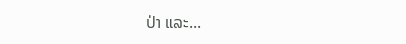ປ່າ ແລະ...